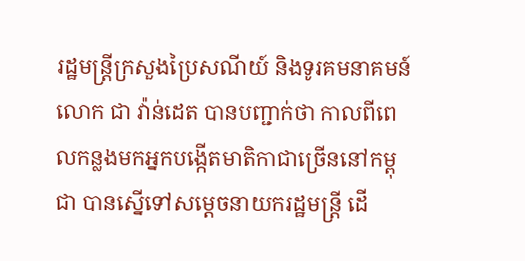រដ្ឋមន្ត្រីក្រសួងប្រៃសណីយ៍ និងទូរគមនាគមន៍លោក ជា វ៉ាន់ដេត បានបញ្ជាក់ថា កាលពីពេលកន្លងមកអ្នកបង្កើតមាតិកាជាច្រើននៅកម្ពុជា បានស្នើទៅសម្តេចនាយករដ្ឋមន្រ្តី ដើ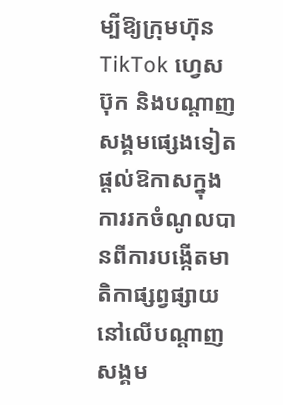ម្បីឱ្យក្រុមហ៊ុន TikTok ហ្វេសប៊ុក និងបណ្តាញសង្គមផ្សេងទៀតផ្តល់ឱកាសក្នុងការរកចំណូលបានពីការបង្កើតមាតិកាផ្សព្វផ្សាយនៅលើបណ្តាញសង្គម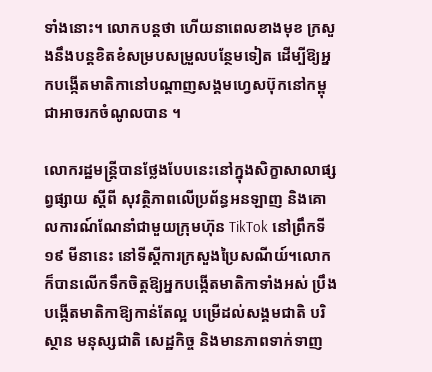ទាំងនោះ។ លោកបន្តថា ហើយនាពេលខាងមុខ ក្រសួងនឹងបន្តខិតខំសម្របសម្រួលបន្ថែមទៀត ដើម្បីឱ្យអ្នកបង្កើតមាតិកានៅបណ្តាញសង្គមហ្វេសប៊ុកនៅកម្ពុជាអាចរកចំណូលបាន ។

លោករដ្ឋមន្ត្រីបានថ្លែងបែបនេះនៅក្នុងសិក្ខាសាលាផ្សព្វផ្សាយ ស្ដីពី សុវត្ថិភាពលើប្រព័ន្ធអនឡាញ និងគោលការណ៍ណែនាំជាមួយក្រុមហ៊ុន TikTok នៅព្រឹកទី១៩ មីនានេះ នៅទីស្តីការក្រសួងប្រៃសណីយ៍។លោកក៏បានលើកទឹកចិត្តឱ្យអ្នកបង្កើតមាតិកាទាំងអស់ ប្រឹងបង្កើតមាតិកាឱ្យកាន់តែល្អ បម្រើដល់សង្គមជាតិ បរិស្ថាន មនុស្សជាតិ សេដ្ឋកិច្ច និងមានភាពទាក់ទាញ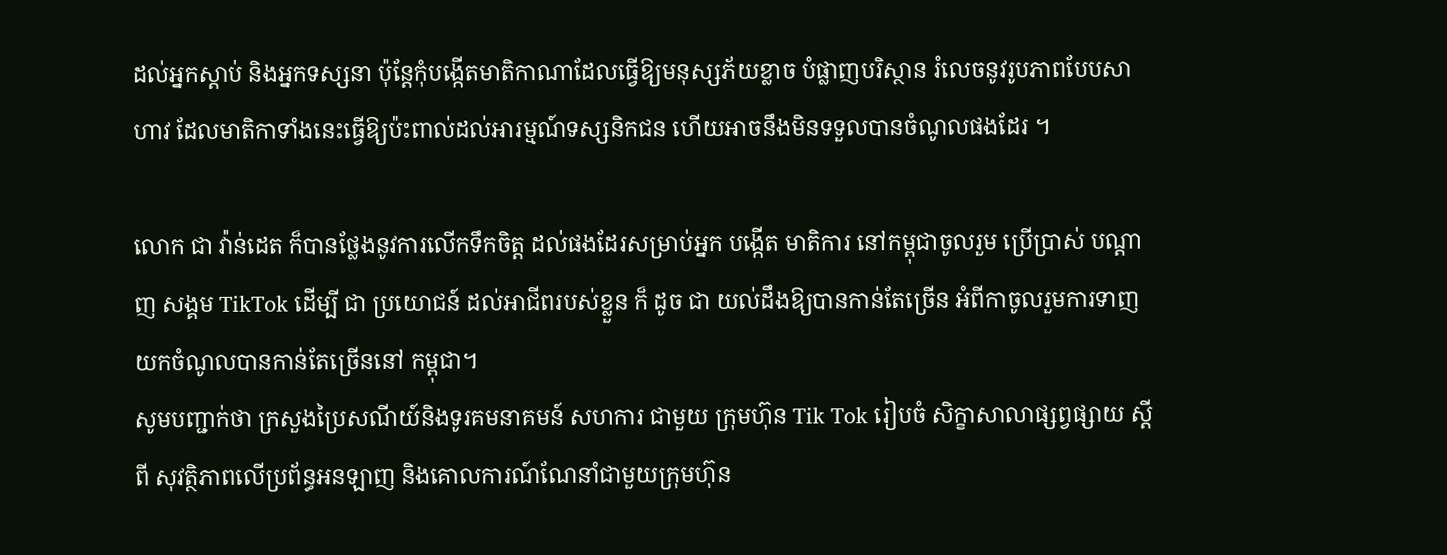ដល់អ្នកស្តាប់ និងអ្នកទស្សនា ប៉ុន្តែកុំបង្កើតមាតិកាណាដែលធ្វើឱ្យមនុស្សភ័យខ្លាច បំផ្លាញបរិស្ថាន រំលេចនូវរូបភាពបែបសាហាវ ដែលមាតិកាទាំងនេះធ្វើឱ្យប៉ះពាល់ដល់អារម្មណ៍ទស្សនិកជន ហើយអាចនឹងមិនទទួលបានចំណូលផងដែរ ។

លោក ជា វ៉ាន់ដេត ក៏បានថ្លែងនូវការលើកទឹកចិត្ត ដល់ផងដែរសម្រាប់អ្នក បង្កើត មាតិការ នៅកម្ពុជាចូលរួម ប្រើប្រាស់ បណ្ដាញ សង្គម TikTok ដើម្បី ជា ប្រយោជន៍ ដល់អាជីពរបស់ខ្លួន ក៏ ដូច ជា យល់ដឹងឱ្យបានកាន់តែច្រើន អំពីកាចូលរួមការទាញ យកចំណូលបានកាន់តែច្រើននៅ កម្ពុជា។
សូមបញ្ជាក់ថា ក្រសួងប្រៃសណីយ៍និងទូរគមនាគមន៍ សហការ ជាមួយ ក្រុមហ៊ុន Tik Tok រៀបចំ សិក្ខាសាលាផ្សព្វផ្សាយ ស្ដីពី សុវត្ថិភាពលើប្រព័ន្ធអនឡាញ និងគោលការណ៍ណែនាំជាមួយក្រុមហ៊ុន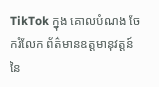TikTok ក្នុង គោលបំណង ចែករំលែក ព័ត៌មានឧត្តមានុវត្តន៍ នៃ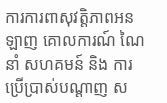ការការពាសុវត្តិភាពអនឡាញ គោលការណ៍ ណៃនាំ សហគមន៍ និង ការប្រើប្រាស់បណ្ដាញ ស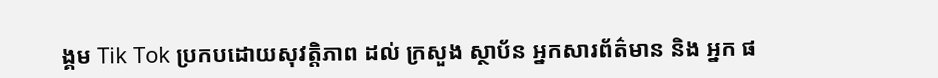ង្គម Tik Tok ប្រកបដោយសុវត្តិភាព ដល់ ក្រសួង ស្ថាប័ន អ្នកសារព័ត៌មាន និង អ្នក ផ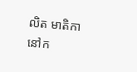លិត មាតិកានៅក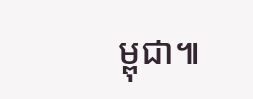ម្ពុជា៕